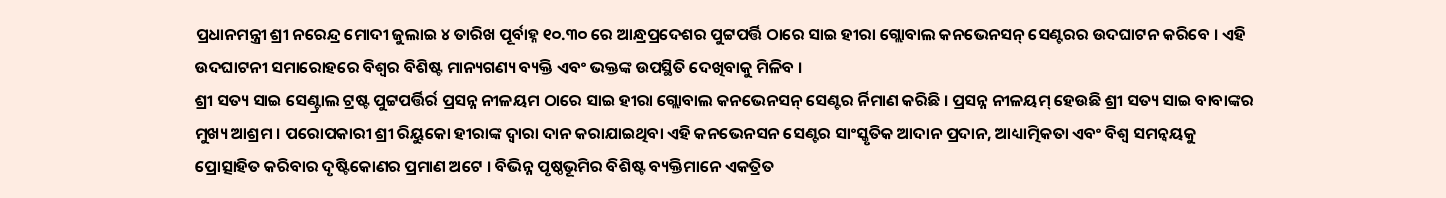ପ୍ରଧାନମନ୍ତ୍ରୀ ଶ୍ରୀ ନରେନ୍ଦ୍ର ମୋଦୀ ଜୁଲାଇ ୪ ତାରିଖ ପୂର୍ବାହ୍ନ ୧୦.୩୦ ରେ ଆନ୍ଧ୍ରପ୍ରଦେଶର ପୁଟ୍ଟପର୍ତ୍ତି ଠାରେ ସାଇ ହୀରା ଗ୍ଲୋବାଲ କନଭେନସନ୍ ସେଣ୍ଟରର ଉଦଘାଟନ କରିବେ । ଏହି ଉଦଘାଟନୀ ସମାରୋହରେ ବିଶ୍ୱର ବିଶିଷ୍ଟ ମାନ୍ୟଗଣ୍ୟ ବ୍ୟକ୍ତି ଏବଂ ଭକ୍ତଙ୍କ ଉପସ୍ଥିତି ଦେଖିବାକୁ ମିଳିବ ।
ଶ୍ରୀ ସତ୍ୟ ସାଇ ସେଣ୍ଟ୍ରାଲ ଟ୍ରଷ୍ଟ ପୁଟ୍ଟପର୍ତ୍ତିର୍ର ପ୍ରସନ୍ନ ନୀଳୟମ ଠାରେ ସାଇ ହୀରା ଗ୍ଲୋବାଲ କନଭେନସନ୍ ସେଣ୍ଟର ର୍ନିମାଣ କରିଛି । ପ୍ରସନ୍ନ ନୀଳୟମ୍ ହେଉଛି ଶ୍ରୀ ସତ୍ୟ ସାଇ ବାବାଙ୍କର ମୁଖ୍ୟ ଆଶ୍ରମ । ପରୋପକାରୀ ଶ୍ରୀ ରିୟୁକୋ ହୀରାଙ୍କ ଦ୍ୱାରା ଦାନ କରାଯାଇଥିବା ଏହି କନଭେନସନ ସେଣ୍ଟର ସାଂସ୍କୃତିକ ଆଦାନ ପ୍ରଦାନ, ଆଧ୍ୟାତ୍ମିକତା ଏବଂ ବିଶ୍ୱ ସମନ୍ୱୟକୁ ପ୍ରୋତ୍ସାହିତ କରିବାର ଦୃଷ୍ଟିକୋଣର ପ୍ରମାଣ ଅଟେ । ବିଭିନ୍ନ ପୃଷ୍ଠଭୂମିର ବିଶିଷ୍ଟ ବ୍ୟକ୍ତିମାନେ ଏକତ୍ରିତ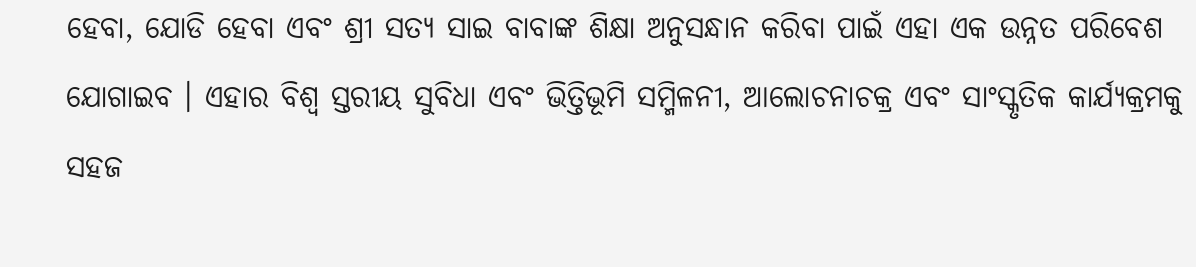ହେବା, ଯୋଡି ହେବା ଏବଂ ଶ୍ରୀ ସତ୍ୟ ସାଇ ବାବାଙ୍କ ଶିକ୍ଷା ଅନୁସନ୍ଧାନ କରିବା ପାଇଁ ଏହା ଏକ ଉନ୍ନତ ପରିବେଶ ଯୋଗାଇବ । ଏହାର ବିଶ୍ୱ ସ୍ତରୀୟ ସୁବିଧା ଏବଂ ଭିତ୍ତିଭୂମି ସମ୍ମିଳନୀ, ଆଲୋଚନାଚକ୍ର ଏବଂ ସାଂସ୍କୃତିକ କାର୍ଯ୍ୟକ୍ରମକୁ ସହଜ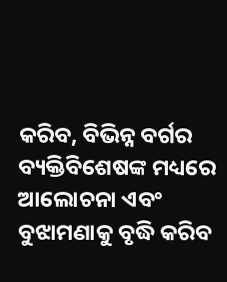କରିବ, ବିଭିନ୍ନ ବର୍ଗର ବ୍ୟକ୍ତିବିଶେଷଙ୍କ ମଧ୍ୟରେ ଆଲୋଚନା ଏବଂ ବୁଝାମଣାକୁ ବୃଦ୍ଧି କରିବ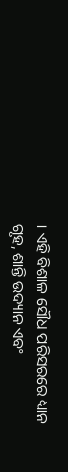। ଏହି ବିଶାଳ ସୌଧ ପରିସରରେ ଧ୍ୟାନ ଗୃହ, ଶାନ୍ତି ଉଦ୍ୟାନ ଏବଂ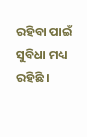ରହିବା ପାଇଁ ସୁବିଧା ମଧ୍ୟ ରହିଛି ।